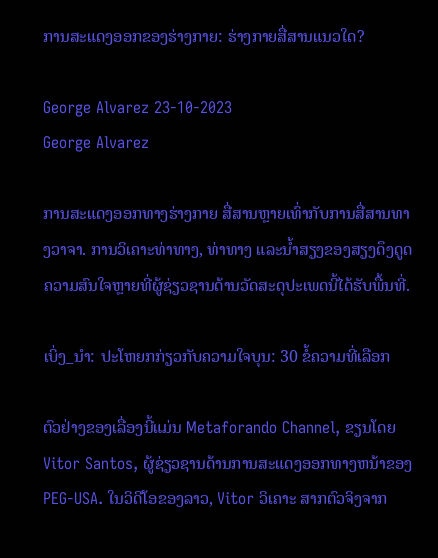ການສະແດງອອກຂອງຮ່າງກາຍ: ຮ່າງກາຍສື່ສານແນວໃດ?

George Alvarez 23-10-2023
George Alvarez

ການສະແດງອອກທາງຮ່າງກາຍ ສື່ສານຫຼາຍເທົ່າກັບການສື່ສານທາງວາຈາ. ການວິເຄາະທ່າທາງ, ທ່າທາງ ແລະນໍ້າສຽງຂອງສຽງດຶງດູດຄວາມສົນໃຈຫຼາຍທີ່ຜູ້ຊ່ຽວຊານດ້ານວັດສະດຸປະເພດນີ້ໄດ້ຮັບພື້ນທີ່.

ເບິ່ງ_ນຳ: ປະໂຫຍກກ່ຽວກັບຄວາມໃຈບຸນ: 30 ຂໍ້ຄວາມທີ່ເລືອກ

ຕົວຢ່າງຂອງເລື່ອງນີ້ແມ່ນ Metaforando Channel, ຂຽນໂດຍ Vitor Santos, ຜູ້ຊ່ຽວຊານດ້ານການສະແດງອອກທາງຫນ້າຂອງ PEG-USA. ໃນວິດີໂອຂອງລາວ, Vitor ວິເຄາະ ສາກຕົວຈິງຈາກ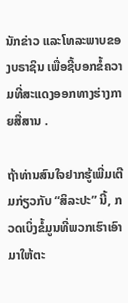ນັກຂ່າວ ແລະໂທລະພາບຂອງບຣາຊິນ ເພື່ອຊີ້ບອກຂໍ້ຄວາມທີ່ສະແດງອອກທາງຮ່າງກາຍສື່ສານ .

ຖ້າທ່ານສົນໃຈຢາກຮູ້ເພີ່ມເຕີມກ່ຽວກັບ “ສິລະປະ” ນີ້, ກວດເບິ່ງຂໍ້ມູນທີ່ພວກເຮົາເອົາມາໃຫ້ຕະ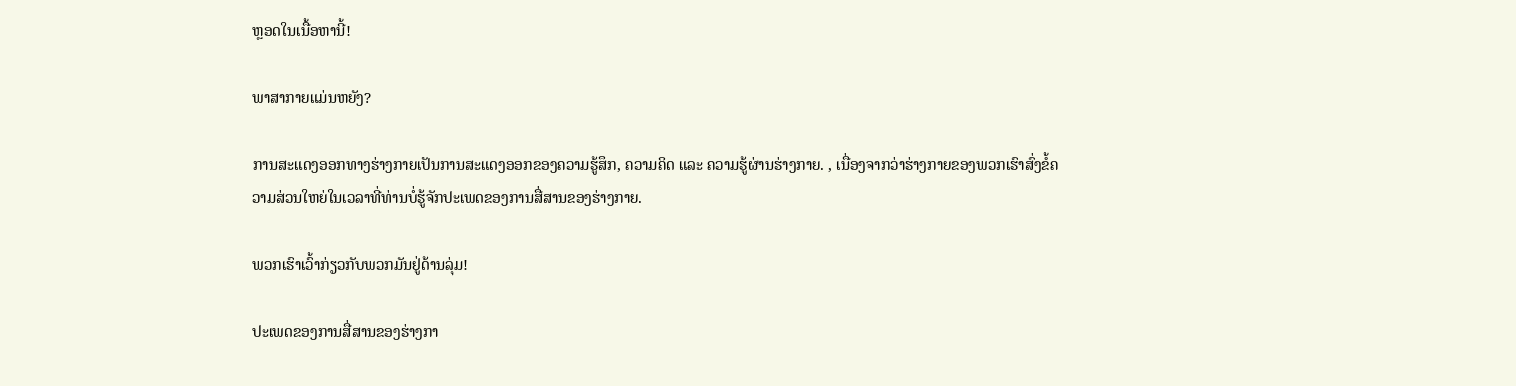ຫຼອດໃນເນື້ອຫານີ້!

ພາສາກາຍແມ່ນຫຍັງ?

ການສະແດງອອກທາງຮ່າງກາຍເປັນການສະແດງອອກຂອງຄວາມຮູ້ສຶກ, ຄວາມຄິດ ແລະ ຄວາມຮູ້ຜ່ານຮ່າງກາຍ. , ເນື່ອງຈາກວ່າຮ່າງກາຍຂອງພວກເຮົາສົ່ງຂໍ້ຄວາມສ່ວນໃຫຍ່ໃນເວລາທີ່ທ່ານບໍ່ຮູ້ຈັກປະເພດຂອງການສື່ສານຂອງຮ່າງກາຍ.

ພວກເຮົາເວົ້າກ່ຽວກັບພວກມັນຢູ່ດ້ານລຸ່ມ!

ປະເພດຂອງການສື່ສານຂອງຮ່າງກາ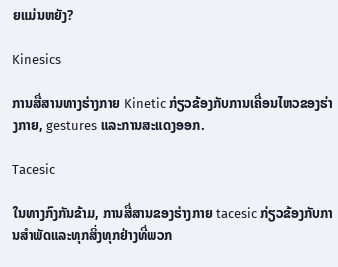ຍແມ່ນຫຍັງ?

Kinesics

ການສື່ສານທາງຮ່າງກາຍ Kinetic ກ່ຽວຂ້ອງກັບການເຄື່ອນໄຫວຂອງຮ່າງກາຍ, gestures ແລະການສະແດງອອກ.

Tacesic

ໃນທາງກົງກັນຂ້າມ, ການສື່ສານຂອງຮ່າງກາຍ tacesic ກ່ຽວຂ້ອງກັບການສໍາພັດແລະທຸກສິ່ງທຸກຢ່າງທີ່ພວກ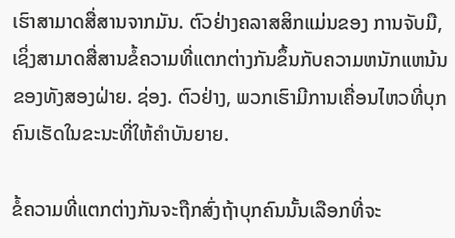ເຮົາສາມາດສື່ສານຈາກມັນ. ຕົວຢ່າງຄລາສສິກແມ່ນຂອງ ການຈັບມື, ເຊິ່ງສາມາດສື່ສານຂໍ້ຄວາມທີ່ແຕກຕ່າງກັນຂຶ້ນກັບຄວາມຫນັກແຫນ້ນຂອງທັງສອງຝ່າຍ. ຊ່ອງ. ຕົວຢ່າງ, ພວກເຮົາມີການເຄື່ອນໄຫວທີ່ບຸກຄົນເຮັດໃນຂະນະທີ່ໃຫ້ຄໍາບັນຍາຍ.

ຂໍ້ຄວາມທີ່ແຕກຕ່າງກັນຈະຖືກສົ່ງຖ້າບຸກຄົນນັ້ນເລືອກທີ່ຈະ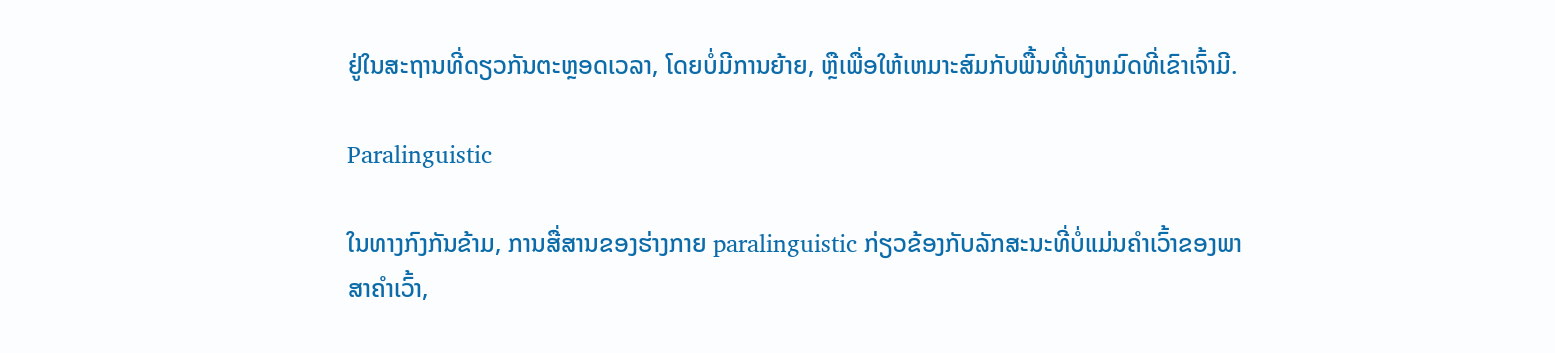ຢູ່ໃນສະຖານທີ່ດຽວກັນຕະຫຼອດເວລາ, ໂດຍບໍ່ມີການຍ້າຍ, ຫຼືເພື່ອໃຫ້ເຫມາະສົມກັບພື້ນທີ່ທັງຫມົດທີ່ເຂົາເຈົ້າມີ.

Paralinguistic

ໃນທາງກົງກັນຂ້າມ, ການສື່ສານຂອງຮ່າງກາຍ paralinguistic ກ່ຽວຂ້ອງກັບລັກສະນະທີ່ບໍ່ແມ່ນຄໍາເວົ້າຂອງພາສາຄໍາເວົ້າ,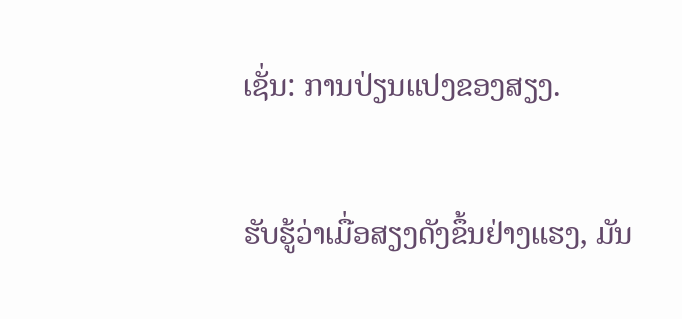ເຊັ່ນ: ການປ່ຽນແປງຂອງສຽງ.

ຮັບຮູ້ວ່າເມື່ອສຽງດັງຂຶ້ນຢ່າງແຮງ, ມັນ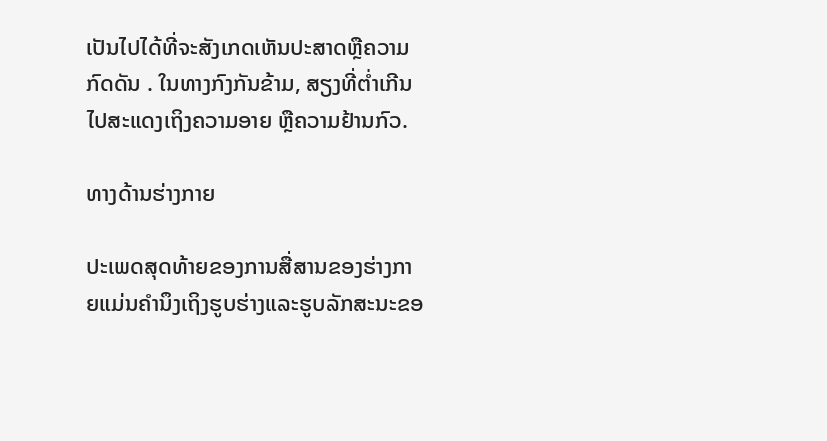ເປັນໄປໄດ້ທີ່ຈະສັງເກດເຫັນປະສາດຫຼືຄວາມກົດດັນ . ໃນທາງກົງກັນຂ້າມ, ສຽງທີ່ຕໍ່າເກີນໄປສະແດງເຖິງຄວາມອາຍ ຫຼືຄວາມຢ້ານກົວ.

ທາງດ້ານຮ່າງກາຍ

ປະເພດສຸດທ້າຍຂອງການສື່ສານຂອງຮ່າງກາຍແມ່ນຄໍານຶງເຖິງຮູບຮ່າງແລະຮູບລັກສະນະຂອ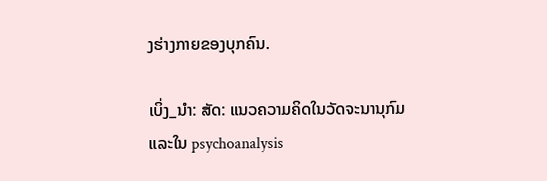ງຮ່າງກາຍຂອງບຸກຄົນ.

ເບິ່ງ_ນຳ: ສັດ: ແນວຄວາມຄິດໃນວັດຈະນານຸກົມແລະໃນ psychoanalysis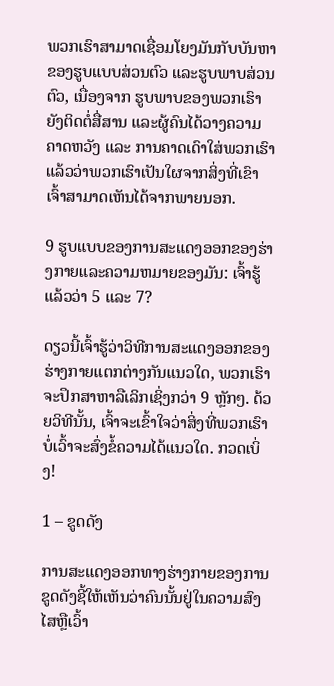ພວກເຮົາສາມາດເຊື່ອມໂຍງມັນກັບບັນຫາຂອງຮູບແບບສ່ວນຕົວ ແລະຮູບພາບສ່ວນຕົວ, ເນື່ອງຈາກ ຮູບພາບຂອງພວກເຮົາຍັງຕິດຕໍ່ສື່ສານ ແລະຜູ້ຄົນໄດ້ວາງຄວາມຄາດຫວັງ ແລະ ການຄາດເດົາໃສ່ພວກເຮົາແລ້ວວ່າພວກເຮົາເປັນໃຜຈາກສິ່ງທີ່ເຂົາເຈົ້າສາມາດເຫັນໄດ້ຈາກພາຍນອກ.

9 ຮູບແບບຂອງການສະແດງອອກຂອງຮ່າງກາຍແລະຄວາມຫມາຍຂອງມັນ: ເຈົ້າຮູ້ແລ້ວວ່າ 5 ແລະ 7?

ດຽວນີ້ເຈົ້າຮູ້ວ່າວິທີການສະແດງອອກຂອງຮ່າງກາຍແຕກຕ່າງກັນແນວໃດ, ພວກເຮົາຈະປຶກສາຫາລືເລິກເຊິ່ງກວ່າ 9 ຫຼັກໆ. ດ້ວຍວິທີນັ້ນ, ເຈົ້າຈະເຂົ້າໃຈວ່າສິ່ງທີ່ພວກເຮົາບໍ່ເວົ້າຈະສົ່ງຂໍ້ຄວາມໄດ້ແນວໃດ. ກວດເບິ່ງ!

1 – ຂູດດັງ

ການສະແດງອອກທາງຮ່າງກາຍຂອງການຂູດດັງຊີ້ໃຫ້ເຫັນວ່າຄົນນັ້ນຢູ່ໃນຄວາມສົງໄສຫຼືເວົ້າ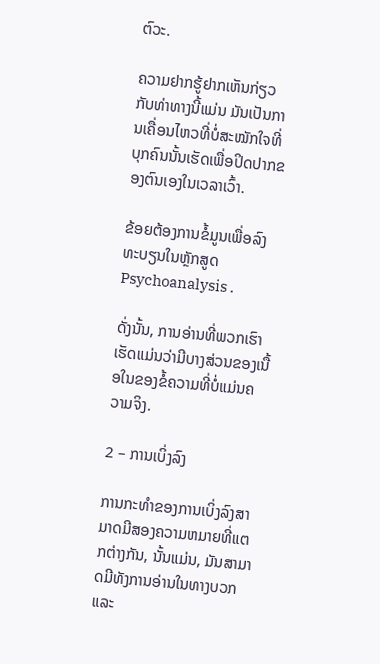ຕົວະ.

ຄວາມຢາກຮູ້ຢາກເຫັນກ່ຽວກັບທ່າທາງນີ້ແມ່ນ ມັນເປັນການເຄື່ອນໄຫວທີ່ບໍ່ສະໝັກໃຈທີ່ບຸກຄົນນັ້ນເຮັດເພື່ອປິດປາກຂອງຕົນເອງໃນເວລາເວົ້າ.

ຂ້ອຍຕ້ອງການຂໍ້ມູນເພື່ອລົງທະບຽນໃນຫຼັກສູດ Psychoanalysis .

ດັ່ງນັ້ນ, ການອ່ານທີ່ພວກເຮົາເຮັດແມ່ນວ່າມີບາງສ່ວນຂອງເນື້ອໃນຂອງຂໍ້ຄວາມທີ່ບໍ່ແມ່ນຄວາມຈິງ.

2 – ການເບິ່ງລົງ

ການກະທໍາຂອງການເບິ່ງລົງສາມາດມີສອງຄວາມຫມາຍທີ່ແຕກຕ່າງກັນ, ນັ້ນແມ່ນ, ມັນສາມາດມີທັງການອ່ານໃນທາງບວກແລະ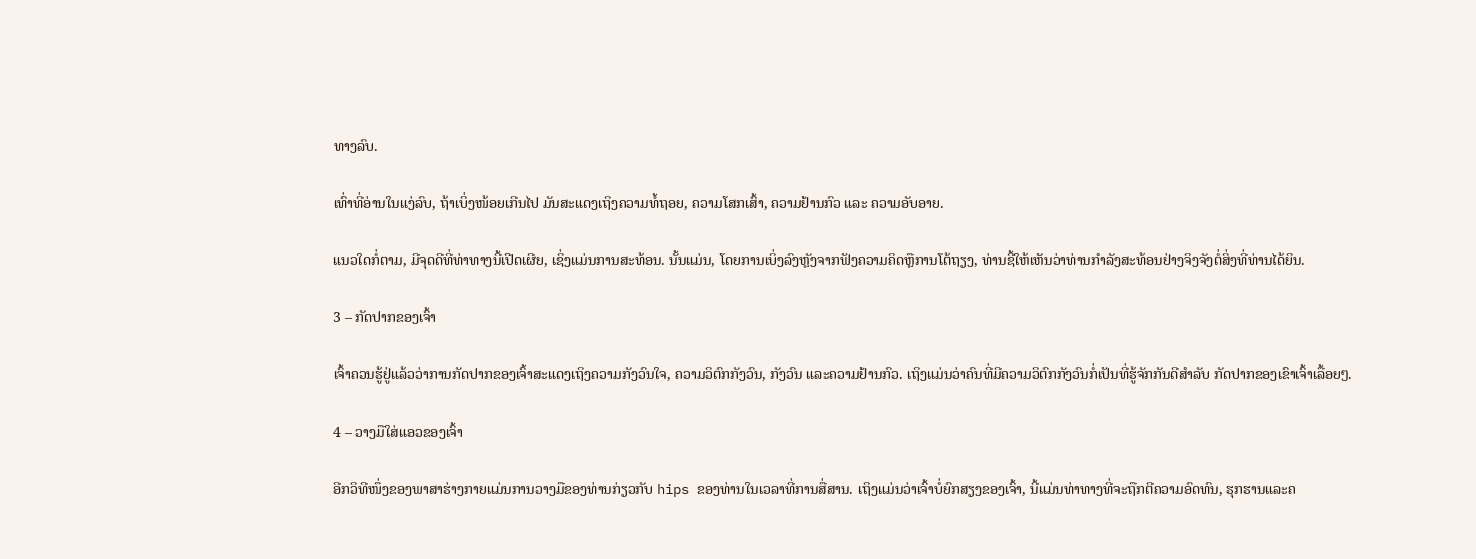ທາງລົບ.

ເທົ່າທີ່ອ່ານໃນແງ່ລົບ, ຖ້າເບິ່ງໜ້ອຍເກີນໄປ ມັນສະແດງເຖິງຄວາມທໍ້ຖອຍ, ຄວາມໂສກເສົ້າ, ຄວາມຢ້ານກົວ ແລະ ຄວາມອັບອາຍ.

ແນວໃດກໍ່ຕາມ, ມີຈຸດດີທີ່ທ່າທາງນີ້ເປີດເຜີຍ, ເຊິ່ງແມ່ນການສະທ້ອນ. ນັ້ນແມ່ນ, ໂດຍການເບິ່ງລົງຫຼັງຈາກຟັງຄວາມຄິດຫຼືການໂຕ້ຖຽງ, ທ່ານຊີ້ໃຫ້ເຫັນວ່າທ່ານກໍາລັງສະທ້ອນຢ່າງຈິງຈັງຕໍ່ສິ່ງທີ່ທ່ານໄດ້ຍິນ.

3 – ກັດປາກຂອງເຈົ້າ

ເຈົ້າຄວນຮູ້ຢູ່ແລ້ວວ່າການກັດປາກຂອງເຈົ້າສະແດງເຖິງຄວາມກັງວົນໃຈ, ຄວາມວິຕົກກັງວົນ, ກັງວົນ ແລະຄວາມຢ້ານກົວ. ເຖິງແມ່ນວ່າຄົນທີ່ມີຄວາມວິຕົກກັງວົນກໍ່ເປັນທີ່ຮູ້ຈັກກັນດີສຳລັບ ກັດປາກຂອງເຂົາເຈົ້າເລື້ອຍໆ.

4 – ວາງມືໃສ່ແອວຂອງເຈົ້າ

ອີກວິທີໜຶ່ງຂອງພາສາຮ່າງກາຍແມ່ນການວາງມືຂອງທ່ານກ່ຽວກັບ hips ຂອງທ່ານໃນເວລາທີ່ການສື່ສານ. ເຖິງແມ່ນວ່າເຈົ້າບໍ່ຍົກສຽງຂອງເຈົ້າ, ນີ້ແມ່ນທ່າທາງທີ່ຈະຖືກຕີຄວາມອົດທົນ, ຮຸກຮານແລະຄ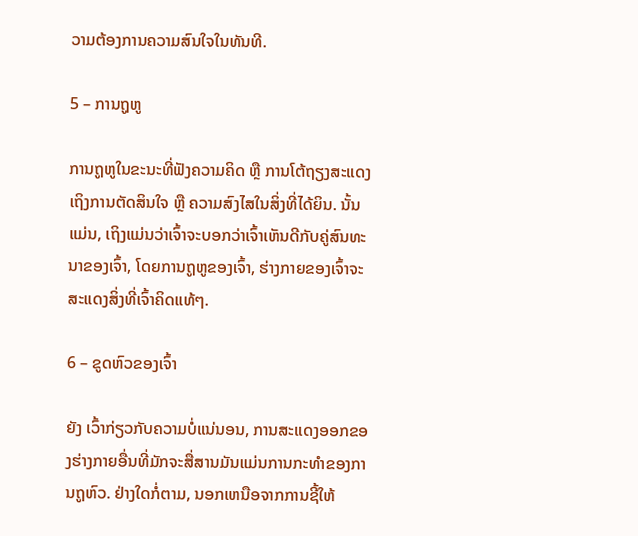ວາມຕ້ອງການຄວາມສົນໃຈໃນທັນທີ.

5 – ການຖູຫູ

ການຖູຫູໃນຂະນະທີ່ຟັງຄວາມຄິດ ຫຼື ການໂຕ້ຖຽງສະແດງເຖິງການຕັດສິນໃຈ ຫຼື ຄວາມສົງໄສໃນສິ່ງທີ່ໄດ້ຍິນ. ນັ້ນແມ່ນ, ເຖິງແມ່ນວ່າເຈົ້າຈະບອກວ່າເຈົ້າເຫັນດີກັບຄູ່ສົນທະນາຂອງເຈົ້າ, ໂດຍການຖູຫູຂອງເຈົ້າ, ຮ່າງກາຍຂອງເຈົ້າຈະສະແດງສິ່ງທີ່ເຈົ້າຄິດແທ້ໆ.

6 – ຂູດຫົວຂອງເຈົ້າ

ຍັງ ເວົ້າກ່ຽວກັບຄວາມບໍ່ແນ່ນອນ, ການສະແດງອອກຂອງຮ່າງກາຍອື່ນທີ່ມັກຈະສື່ສານມັນແມ່ນການກະທໍາຂອງການຖູຫົວ. ຢ່າງໃດກໍ່ຕາມ, ນອກເຫນືອຈາກການຊີ້ໃຫ້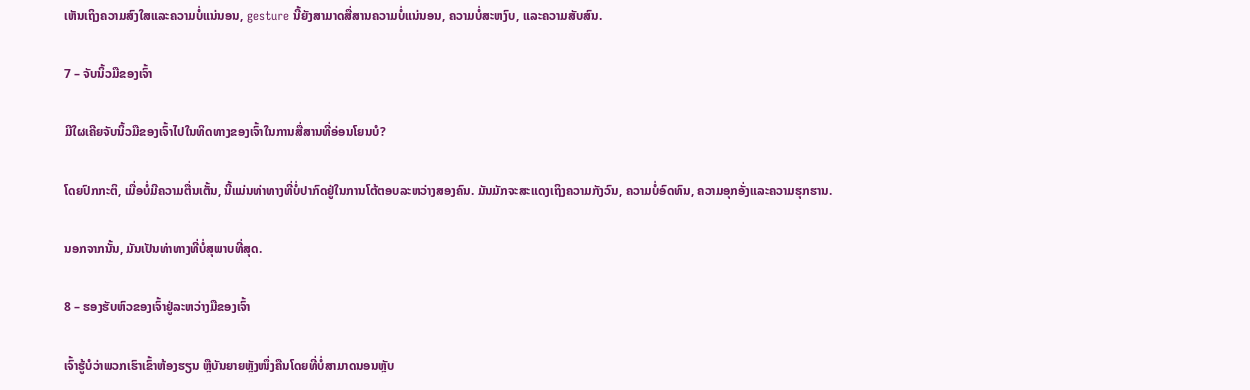ເຫັນເຖິງຄວາມສົງໃສແລະຄວາມບໍ່ແນ່ນອນ, gesture ນີ້ຍັງສາມາດສື່ສານຄວາມບໍ່ແນ່ນອນ, ຄວາມບໍ່ສະຫງົບ, ແລະຄວາມສັບສົນ.

7 – ຈັບນິ້ວມືຂອງເຈົ້າ

ມີໃຜເຄີຍຈັບນິ້ວມືຂອງເຈົ້າໄປໃນທິດທາງຂອງເຈົ້າໃນການສື່ສານທີ່ອ່ອນໂຍນບໍ?

ໂດຍປົກກະຕິ, ເມື່ອບໍ່ມີຄວາມຕື່ນເຕັ້ນ, ນີ້ແມ່ນທ່າທາງທີ່ບໍ່ປາກົດຢູ່ໃນການໂຕ້ຕອບລະຫວ່າງສອງຄົນ. ມັນມັກຈະສະແດງເຖິງຄວາມກັງວົນ, ຄວາມບໍ່ອົດທົນ, ຄວາມອຸກອັ່ງແລະຄວາມຮຸກຮານ.

ນອກຈາກນັ້ນ, ມັນເປັນທ່າທາງທີ່ບໍ່ສຸພາບທີ່ສຸດ.

8 – ຮອງຮັບຫົວຂອງເຈົ້າຢູ່ລະຫວ່າງມືຂອງເຈົ້າ

ເຈົ້າຮູ້ບໍວ່າພວກເຮົາເຂົ້າຫ້ອງຮຽນ ຫຼືບັນຍາຍຫຼັງໜຶ່ງຄືນໂດຍທີ່ບໍ່ສາມາດນອນຫຼັບ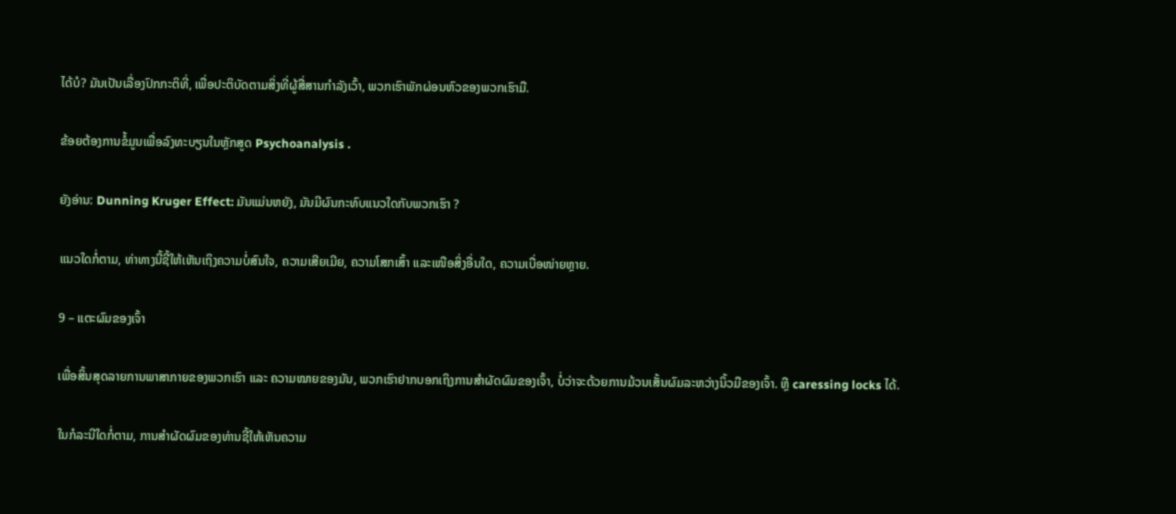ໄດ້ບໍ? ມັນເປັນເລື່ອງປົກກະຕິທີ່, ເພື່ອປະຕິບັດຕາມສິ່ງທີ່ຜູ້ສື່ສານກໍາລັງເວົ້າ, ພວກເຮົາພັກຜ່ອນຫົວຂອງພວກເຮົາມື.

ຂ້ອຍຕ້ອງການຂໍ້ມູນເພື່ອລົງທະບຽນໃນຫຼັກສູດ Psychoanalysis .

ຍັງອ່ານ: Dunning Kruger Effect: ມັນແມ່ນຫຍັງ, ມັນມີຜົນກະທົບແນວໃດກັບພວກເຮົາ ?

ແນວໃດກໍ່ຕາມ, ທ່າທາງນີ້ຊີ້ໃຫ້ເຫັນເຖິງຄວາມບໍ່ສົນໃຈ, ຄວາມເສີຍເມີຍ, ຄວາມໂສກເສົ້າ ແລະເໜືອສິ່ງອື່ນໃດ, ຄວາມເບື່ອໜ່າຍຫຼາຍ.

9 – ແຕະຜົມຂອງເຈົ້າ

ເພື່ອສິ້ນສຸດລາຍການພາສາກາຍຂອງພວກເຮົາ ແລະ ຄວາມໝາຍຂອງມັນ, ພວກເຮົາຢາກບອກເຖິງການສຳຜັດຜົມຂອງເຈົ້າ, ບໍ່ວ່າຈະດ້ວຍການມ້ວນເສັ້ນຜົມລະຫວ່າງນິ້ວມືຂອງເຈົ້າ. ຫຼື caressing locks ໄດ້.

ໃນກໍລະນີໃດກໍ່ຕາມ, ການສໍາຜັດຜົມຂອງທ່ານຊີ້ໃຫ້ເຫັນຄວາມ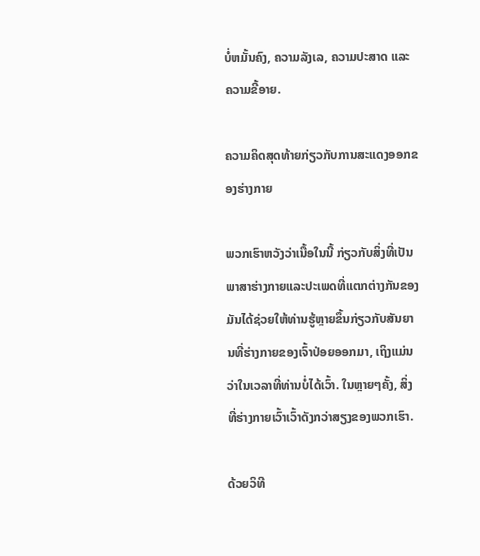ບໍ່ຫມັ້ນຄົງ, ຄວາມລັງເລ, ຄວາມປະສາດ ແລະຄວາມຂີ້ອາຍ.

ຄວາມຄິດສຸດທ້າຍກ່ຽວກັບການສະແດງອອກຂອງຮ່າງກາຍ

ພວກເຮົາຫວັງວ່າເນື້ອໃນນີ້ ກ່ຽວກັບສິ່ງທີ່ເປັນພາສາຮ່າງກາຍແລະປະເພດທີ່ແຕກຕ່າງກັນຂອງມັນໄດ້ຊ່ວຍໃຫ້ທ່ານຮູ້ຫຼາຍຂຶ້ນກ່ຽວກັບສັນຍານທີ່ຮ່າງກາຍຂອງເຈົ້າປ່ອຍອອກມາ, ເຖິງແມ່ນວ່າໃນເວລາທີ່ທ່ານບໍ່ໄດ້ເວົ້າ. ໃນຫຼາຍໆຄັ້ງ, ສິ່ງທີ່ຮ່າງກາຍເວົ້າເວົ້າດັງກວ່າສຽງຂອງພວກເຮົາ.

ດ້ວຍວິທີ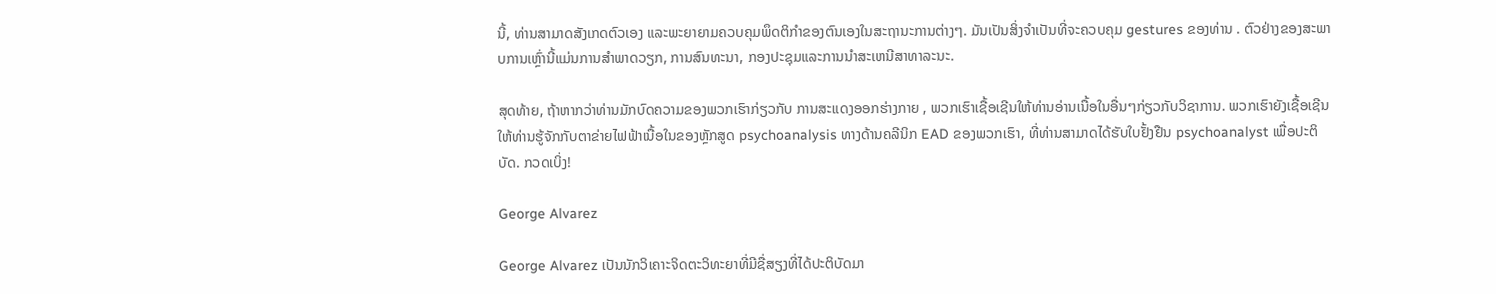ນີ້, ທ່ານສາມາດສັງເກດຕົວເອງ ແລະພະຍາຍາມຄວບຄຸມພຶດຕິກຳຂອງຕົນເອງໃນສະຖານະການຕ່າງໆ. ມັນເປັນສິ່ງຈໍາເປັນທີ່ຈະຄວບຄຸມ gestures ຂອງທ່ານ . ຕົວຢ່າງຂອງສະພາບການເຫຼົ່ານີ້ແມ່ນການສໍາພາດວຽກ, ການສົນທະນາ, ກອງປະຊຸມແລະການນໍາສະເຫນີສາທາລະນະ.

ສຸດທ້າຍ, ຖ້າຫາກວ່າທ່ານມັກບົດຄວາມຂອງພວກເຮົາກ່ຽວກັບ ການສະແດງອອກຮ່າງກາຍ , ພວກເຮົາເຊື້ອເຊີນໃຫ້ທ່ານອ່ານເນື້ອໃນອື່ນໆກ່ຽວກັບວິຊາການ. ພວກເຮົາຍັງເຊື້ອເຊີນໃຫ້ທ່ານຮູ້ຈັກກັບຕາຂ່າຍໄຟຟ້າເນື້ອໃນຂອງຫຼັກສູດ psychoanalysis ທາງດ້ານຄລີນິກ EAD ຂອງພວກເຮົາ, ທີ່ທ່ານສາມາດໄດ້ຮັບໃບຢັ້ງຢືນ psychoanalyst ເພື່ອປະຕິບັດ. ກວດເບິ່ງ!

George Alvarez

George Alvarez ເປັນນັກວິເຄາະຈິດຕະວິທະຍາທີ່ມີຊື່ສຽງທີ່ໄດ້ປະຕິບັດມາ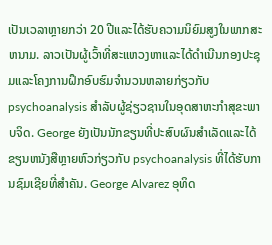ເປັນເວລາຫຼາຍກວ່າ 20 ປີແລະໄດ້ຮັບຄວາມນິຍົມສູງໃນພາກສະຫນາມ. ລາວເປັນຜູ້ເວົ້າທີ່ສະແຫວງຫາແລະໄດ້ດໍາເນີນກອງປະຊຸມແລະໂຄງການຝຶກອົບຮົມຈໍານວນຫລາຍກ່ຽວກັບ psychoanalysis ສໍາລັບຜູ້ຊ່ຽວຊານໃນອຸດສາຫະກໍາສຸຂະພາບຈິດ. George ຍັງເປັນນັກຂຽນທີ່ປະສົບຜົນສໍາເລັດແລະໄດ້ຂຽນຫນັງສືຫຼາຍຫົວກ່ຽວກັບ psychoanalysis ທີ່ໄດ້ຮັບການຊົມເຊີຍທີ່ສໍາຄັນ. George Alvarez ອຸທິດ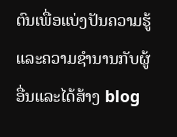ຕົນເພື່ອແບ່ງປັນຄວາມຮູ້ແລະຄວາມຊໍານານກັບຜູ້ອື່ນແລະໄດ້ສ້າງ blog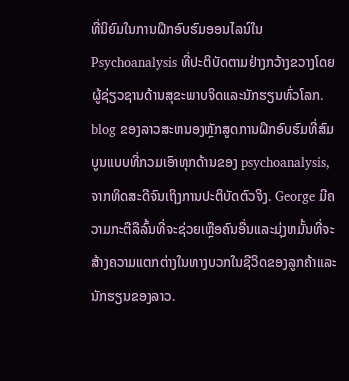ທີ່ນິຍົມໃນການຝຶກອົບຮົມອອນໄລນ໌ໃນ Psychoanalysis ທີ່ປະຕິບັດຕາມຢ່າງກວ້າງຂວາງໂດຍຜູ້ຊ່ຽວຊານດ້ານສຸຂະພາບຈິດແລະນັກຮຽນທົ່ວໂລກ. blog ຂອງລາວສະຫນອງຫຼັກສູດການຝຶກອົບຮົມທີ່ສົມບູນແບບທີ່ກວມເອົາທຸກດ້ານຂອງ psychoanalysis, ຈາກທິດສະດີຈົນເຖິງການປະຕິບັດຕົວຈິງ. George ມີຄວາມກະຕືລືລົ້ນທີ່ຈະຊ່ວຍເຫຼືອຄົນອື່ນແລະມຸ່ງຫມັ້ນທີ່ຈະສ້າງຄວາມແຕກຕ່າງໃນທາງບວກໃນຊີວິດຂອງລູກຄ້າແລະນັກຮຽນຂອງລາວ.